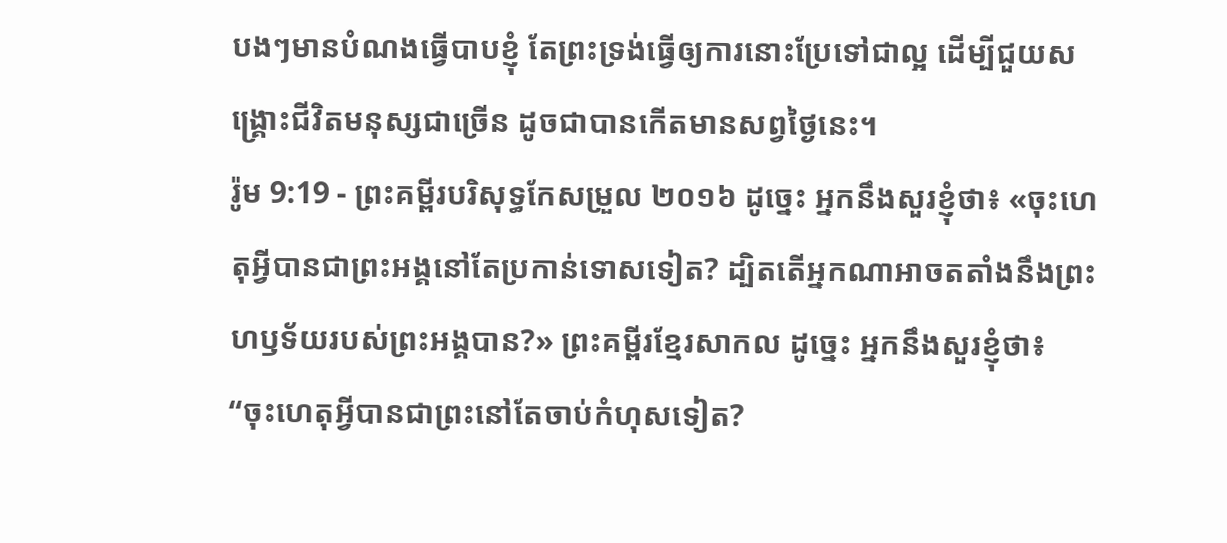បងៗមានបំណងធ្វើបាបខ្ញុំ តែព្រះទ្រង់ធ្វើឲ្យការនោះប្រែទៅជាល្អ ដើម្បីជួយសង្គ្រោះជីវិតមនុស្សជាច្រើន ដូចជាបានកើតមានសព្វថ្ងៃនេះ។
រ៉ូម 9:19 - ព្រះគម្ពីរបរិសុទ្ធកែសម្រួល ២០១៦ ដូច្នេះ អ្នកនឹងសួរខ្ញុំថា៖ «ចុះហេតុអ្វីបានជាព្រះអង្គនៅតែប្រកាន់ទោសទៀត? ដ្បិតតើអ្នកណាអាចតតាំងនឹងព្រះហឫទ័យរបស់ព្រះអង្គបាន?» ព្រះគម្ពីរខ្មែរសាកល ដូច្នេះ អ្នកនឹងសួរខ្ញុំថា៖ “ចុះហេតុអ្វីបានជាព្រះនៅតែចាប់កំហុសទៀត?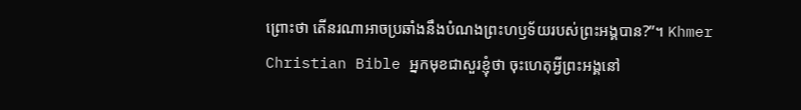ព្រោះថា តើនរណាអាចប្រឆាំងនឹងបំណងព្រះហឫទ័យរបស់ព្រះអង្គបាន?”។ Khmer Christian Bible អ្នកមុខជាសួរខ្ញុំថា ចុះហេតុអ្វីព្រះអង្គនៅ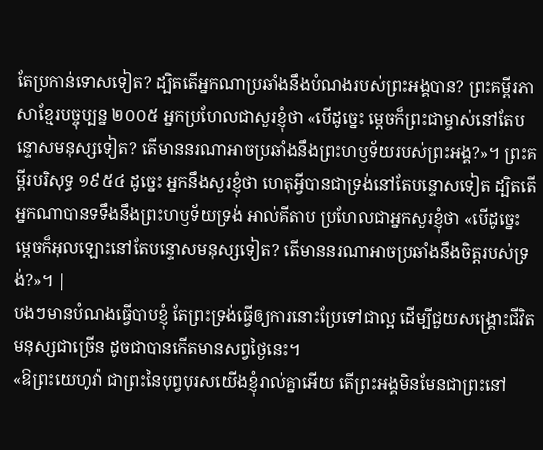តែប្រកាន់ទោសទៀត? ដ្បិតតើអ្នកណាប្រឆាំងនឹងបំណងរបស់ព្រះអង្គបាន? ព្រះគម្ពីរភាសាខ្មែរបច្ចុប្បន្ន ២០០៥ អ្នកប្រហែលជាសួរខ្ញុំថា «បើដូច្នេះ ម្ដេចក៏ព្រះជាម្ចាស់នៅតែបន្ទោសមនុស្សទៀត? តើមាននរណាអាចប្រឆាំងនឹងព្រះហឫទ័យរបស់ព្រះអង្គ?»។ ព្រះគម្ពីរបរិសុទ្ធ ១៩៥៤ ដូច្នេះ អ្នកនឹងសួរខ្ញុំថា ហេតុអ្វីបានជាទ្រង់នៅតែបន្ទោសទៀត ដ្បិតតើអ្នកណាបានទទឹងនឹងព្រះហឫទ័យទ្រង់ អាល់គីតាប ប្រហែលជាអ្នកសួរខ្ញុំថា «បើដូច្នេះ ម្ដេចក៏អុលឡោះនៅតែបន្ទោសមនុស្សទៀត? តើមាននរណាអាចប្រឆាំងនឹងចិត្តរបស់ទ្រង់?»។ |
បងៗមានបំណងធ្វើបាបខ្ញុំ តែព្រះទ្រង់ធ្វើឲ្យការនោះប្រែទៅជាល្អ ដើម្បីជួយសង្គ្រោះជីវិតមនុស្សជាច្រើន ដូចជាបានកើតមានសព្វថ្ងៃនេះ។
«ឱព្រះយេហូវ៉ា ជាព្រះនៃបុព្វបុរសយើងខ្ញុំរាល់គ្នាអើយ តើព្រះអង្គមិនមែនជាព្រះនៅ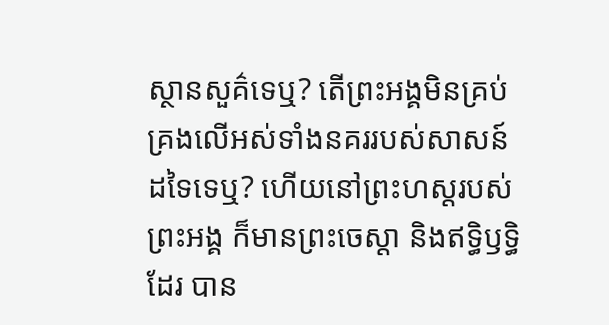ស្ថានសួគ៌ទេឬ? តើព្រះអង្គមិនគ្រប់គ្រងលើអស់ទាំងនគររបស់សាសន៍ដទៃទេឬ? ហើយនៅព្រះហស្តរបស់ព្រះអង្គ ក៏មានព្រះចេស្តា និងឥទ្ធិឫទ្ធិដែរ បាន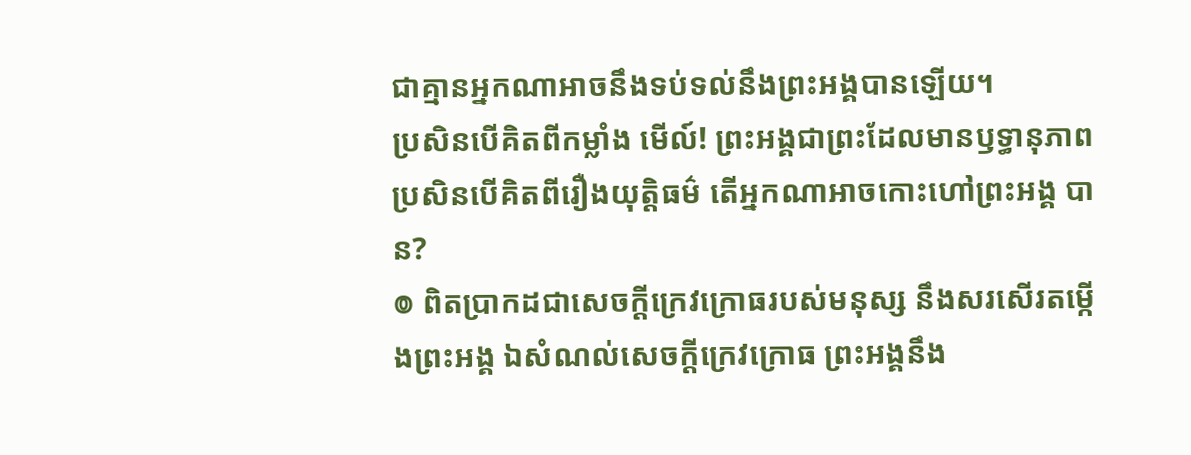ជាគ្មានអ្នកណាអាចនឹងទប់ទល់នឹងព្រះអង្គបានឡើយ។
ប្រសិនបើគិតពីកម្លាំង មើល៍! ព្រះអង្គជាព្រះដែលមានឫទ្ធានុភាព ប្រសិនបើគិតពីរឿងយុត្តិធម៌ តើអ្នកណាអាចកោះហៅព្រះអង្គ បាន?
៙ ពិតប្រាកដជាសេចក្ដីក្រេវក្រោធរបស់មនុស្ស នឹងសរសើរតម្កើងព្រះអង្គ ឯសំណល់សេចក្ដីក្រេវក្រោធ ព្រះអង្គនឹង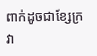ពាក់ដូចជាខ្សែក្រវា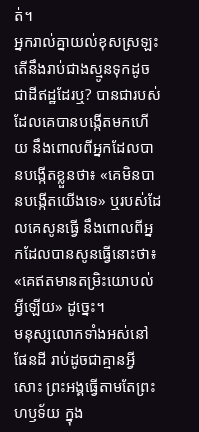ត់។
អ្នករាល់គ្នាយល់ខុសស្រឡះ តើនឹងរាប់ជាងស្មូនទុកដូចជាដីឥដ្ឋដែរឬ? បានជារបស់ដែលគេបានបង្កើតមកហើយ នឹងពោលពីអ្នកដែលបានបង្កើតខ្លួនថា៖ «គេមិនបានបង្កើតយើងទេ» ឬរបស់ដែលគេសូនធ្វើ នឹងពោលពីអ្នកដែលបានសូនធ្វើនោះថា៖ «គេឥតមានតម្រិះយោបល់អ្វីឡើយ» ដូច្នេះ។
មនុស្សលោកទាំងអស់នៅផែនដី រាប់ដូចជាគ្មានអ្វីសោះ ព្រះអង្គធ្វើតាមតែព្រះហឫទ័យ ក្នុង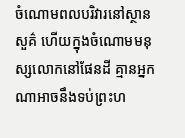ចំណោមពលបរិវារនៅស្ថានសួគ៌ ហើយក្នុងចំណោមមនុស្សលោកនៅផែនដី គ្មានអ្នកណាអាចនឹងទប់ព្រះហ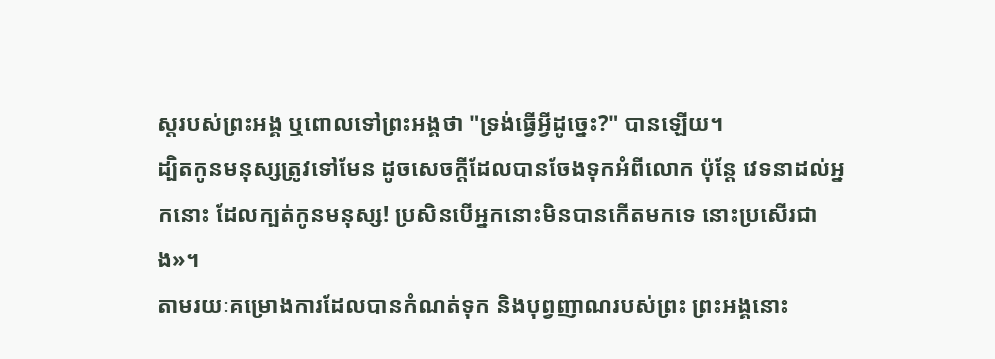ស្តរបស់ព្រះអង្គ ឬពោលទៅព្រះអង្គថា "ទ្រង់ធ្វើអ្វីដូច្នេះ?" បានឡើយ។
ដ្បិតកូនមនុស្សត្រូវទៅមែន ដូចសេចក្តីដែលបានចែងទុកអំពីលោក ប៉ុន្តែ វេទនាដល់អ្នកនោះ ដែលក្បត់កូនមនុស្ស! ប្រសិនបើអ្នកនោះមិនបានកើតមកទេ នោះប្រសើរជាង»។
តាមរយៈគម្រោងការដែលបានកំណត់ទុក និងបុព្វញាណរបស់ព្រះ ព្រះអង្គនោះ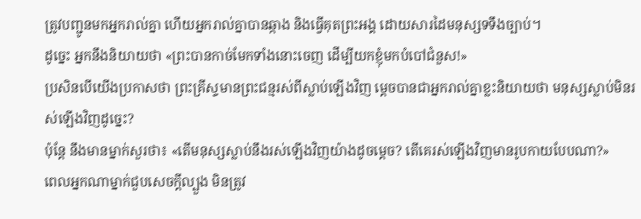ត្រូវបញ្ជូនមកអ្នករាល់គ្នា ហើយអ្នករាល់គ្នាបានឆ្កាង និងធ្វើគុតព្រះអង្គ ដោយសារដៃមនុស្សទទឹងច្បាប់។
ដូច្នេះ អ្នកនឹងនិយាយថា «ព្រះបានកាច់មែកទាំងនោះចេញ ដើម្បីយកខ្ញុំមកបំបៅជំនួស!»
ប្រសិនបើយើងប្រកាសថា ព្រះគ្រីស្ទមានព្រះជន្មរស់ពីស្លាប់ឡើងវិញ ម្តេចបានជាអ្នករាល់គ្នាខ្លះនិយាយថា មនុស្សស្លាប់មិនរស់ឡើងវិញដូច្នេះ?
ប៉ុន្តែ នឹងមានម្នាក់សួរថា៖ «តើមនុស្សស្លាប់នឹងរស់ឡើងវិញយ៉ាងដូចម្តេច? តើគេរស់ឡើងវិញមានរូបកាយបែបណា?»
ពេលអ្នកណាម្នាក់ជួបសេចក្ដីល្បួង មិនត្រូវ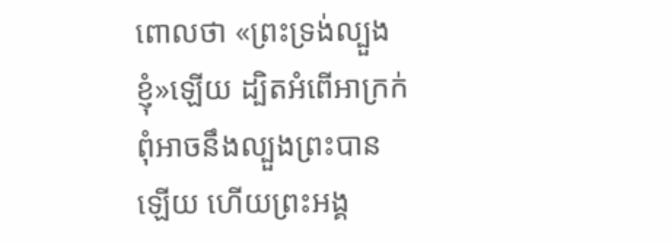ពោលថា «ព្រះទ្រង់ល្បួងខ្ញុំ»ឡើយ ដ្បិតអំពើអាក្រក់ពុំអាចនឹងល្បួងព្រះបានឡើយ ហើយព្រះអង្គ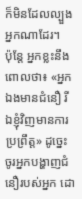ក៏មិនដែលល្បួងអ្នកណាដែរ។
ប៉ុន្តែ អ្នកខ្លះនឹងពោលថា៖ «អ្នកឯងមានជំនឿ រីឯខ្ញុំវិញមានការប្រព្រឹត្ត» ដូច្នេះ ចូរអ្នកបង្ហាញជំនឿរបស់អ្នក ដោ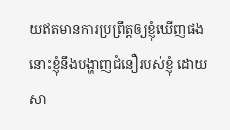យឥតមានការប្រព្រឹត្តឲ្យខ្ញុំឃើញផង នោះខ្ញុំនឹងបង្ហាញជំនឿរបស់ខ្ញុំ ដោយសា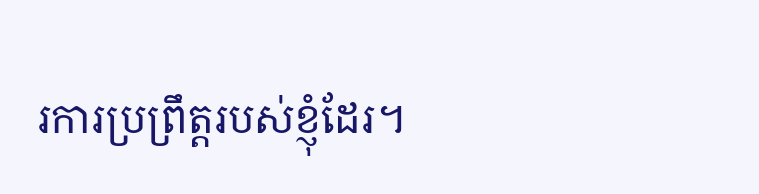រការប្រព្រឹត្តរបស់ខ្ញុំដែរ។